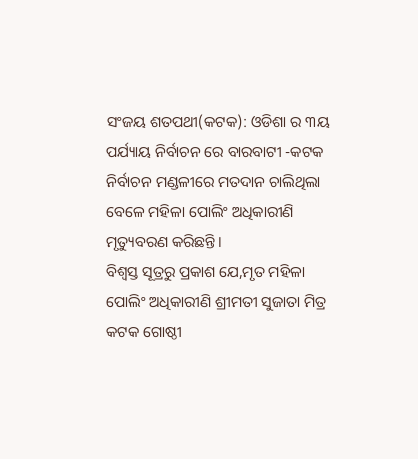ସଂଜୟ ଶତପଥୀ(କଟକ): ଓଡିଶା ର ୩ୟ ପର୍ଯ୍ୟାୟ ନିର୍ବାଚନ ରେ ବାରବାଟୀ -କଟକ ନିର୍ବାଚନ ମଣ୍ଡଳୀରେ ମତଦାନ ଚାଲିଥିଲା ବେଳେ ମହିଳା ପୋଲିଂ ଅଧିକାରୀଣି ମୃତ୍ୟୁବରଣ କରିଛନ୍ତି।
ବିଶ୍ବସ୍ତ ସୂତ୍ରରୁ ପ୍ରକାଶ ଯେ,ମୃତ ମହିଳା ପୋଲିଂ ଅଧିକାରୀଣି ଶ୍ରୀମତୀ ସୁଜାତା ମିତ୍ର କଟକ ଗୋଷ୍ଠୀ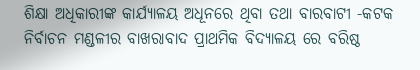ଶିକ୍ଷା ଅଧିକାରୀଙ୍କ କାର୍ଯ୍ୟାଳୟ ଅଧୂନରେ ଥିବା ତଥା ବାରବାଟୀ -କଟକ ନିର୍ବାଚନ ମଣ୍ଡଳୀର ବାଖରାବାଦ ପ୍ରାଥମିକ ବିଦ୍ୟାଳୟ ରେ ବରିଷ୍ଠ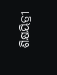ଶିକ୍ଷୟିତ୍ରୀ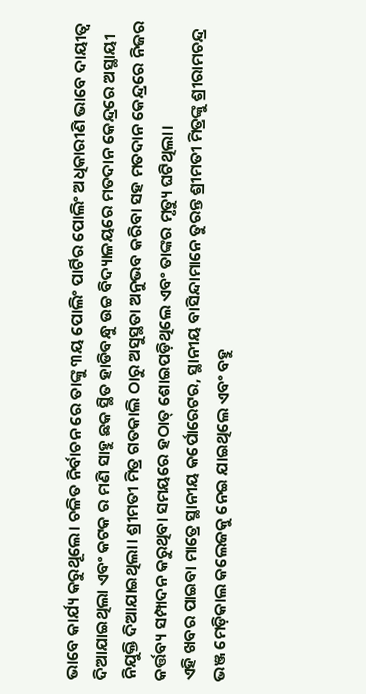ଭାବେ କାର୍ଯ୍ୟ କରୁଥୂଲେ। ଚଳିତ ନିର୍ବାଚନ ରେ ତାଙ୍କୁ ୩ୟ ପୋଲିଂ ପାର୍ଟିର ପୋଲିଂ ଅଧିକାରୀଣି ଭାବେ ଦାୟୀତ୍ବ ଦିଆଯାଇଥିଲା ଏବଂ କଟକ ର ମଣି ସାହୁ ଛକ ସ୍ଥିତ ହାଡିବନ୍ଧୁ ଉଚ୍ଚ ବିଦ୍ୟାଳୟରେ ମତଦାନ କେନ୍ଦ୍ରରେ ଅସ୍ଥାୟୀ ନିଯୁକ୍ତି ଦିଆଯାଇଥିଲା। ଶ୍ରୀମତୀ ମିତ୍ର ଗତକାଲି ଠାରୁ ଅସୁସ୍ଥତା ଅନୁଭବ କରିବା ସହ ମତଦାନ କେନ୍ଦ୍ରରେ ନିଜର କର୍ତ୍ତବ୍ୟ ସମ୍ପାଦନ କରୁଥିବା ସମୟରେ ହଠାତ୍ ଶୋଇପଡ଼ିଥିଲେ ଏବଂ ତାଙ୍କର ମୃତ୍ୟୁ ଘଟିଥିଲା।
ଏହି ଖବର ପାଇବା ମାତ୍ରେ ସ୍ଥାନୀୟ କର୍ପୋରେଟର, ସ୍ଥାନୀୟ ବାସିନ୍ଦାମାନେ ତୁରନ୍ତ ଶ୍ରୀମତୀ ମିତ୍ରଙ୍କୁ ଶ୍ରୀରାମଚନ୍ଦ୍ର ଭଞ୍ଜ ମେଡ଼ିକାଲ କଲେଜକୁ ନେଇ ଯାଇଥିଲେ ଏବଂ ବହୁ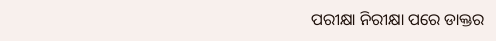ପରୀକ୍ଷା ନିରୀକ୍ଷା ପରେ ଡାକ୍ତର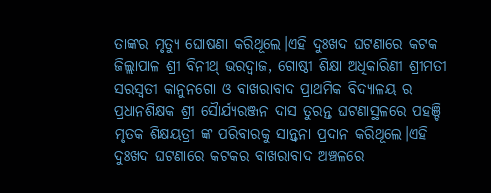ତାଙ୍କର ମୃତ୍ୟୁ ଘୋଷଣା କରିଥୂଲେ।ଏହି ଦୁଃଖଦ ଘଟଣାରେ କଟକ ଜିଲ୍ଲାପାଳ ଶ୍ରୀ ବିନୀଥ୍ ଭରଦ୍ୱାଜ, ଗୋଷ୍ଠୀ ଶିକ୍ଷା ଅଧିକାରିଣୀ ଶ୍ରୀମତୀ ସରସ୍ଵତୀ କାନୁନଗୋ ଓ ବାଖରାବାଦ ପ୍ରାଥମିକ ବିଦ୍ୟାଳୟ ର ପ୍ରଧାନଶିକ୍ଷକ ଶ୍ରୀ ସୈାର୍ଯ୍ଯରଞ୍ଜନ ଦାସ ତୁରନ୍ତ ଘଟଣାସ୍ଥଳରେ ପହଞ୍ଚି ମୃତକ ଶିକ୍ଷୟତ୍ରୀ ଙ୍କ ପରିବାରକୁ ସାନ୍ତ୍ଵନା ପ୍ରଦାନ କରିଥୂଲେ।ଏହି ଦୁଃଖଦ ଘଟଣାରେ କଟକର ବାଖରାବାଦ ଅଞ୍ଚଳରେ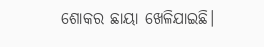ଶୋକର ଛାୟା ଖେଳିଯାଇଛି।